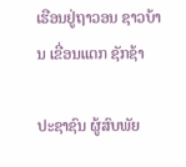ເຮືອນຢູ່ຖາວອນ ຊາວບ້ານ ເຂື່ອນແຕກ ຊັກຊ້າ

ປະຊາຊົນ ຜູ້ສົບພັຍ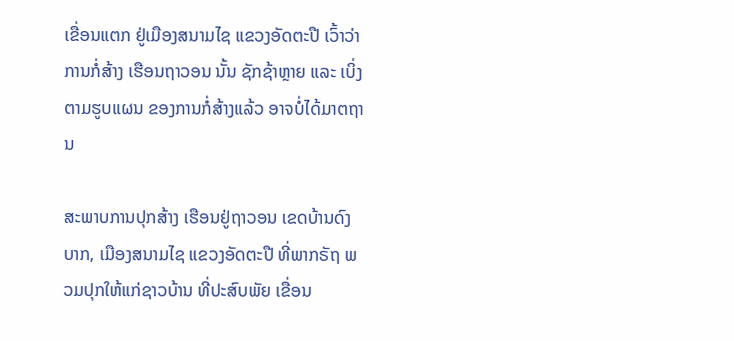ເຂື່ອນແຕກ ຢູ່ເມືອງສນາມໄຊ ແຂວງອັດຕະປື ເວົ້າວ່າ ການກໍ່ສ້າງ ເຮືອນຖາວອນ ນັ້ນ ຊັກຊ້າຫຼາຍ ແລະ ເບິ່ງຕາມຮູບແຜນ ຂອງການກໍ່ສ້າງແລ້ວ ອາຈບໍ່ໄດ້ມາຕຖານ

ສະພາບການປຸກສ້າງ ເຮືອນຢູ່ຖາວອນ ເຂດບ້ານດົງບາກ, ເມືອງສນາມໄຊ ແຂວງອັດຕະປື ທີ່ພາກຣັຖ ພວມປຸກໃຫ້ແກ່ຊາວບ້ານ ທີ່ປະສົບພັຍ ເຂື່ອນ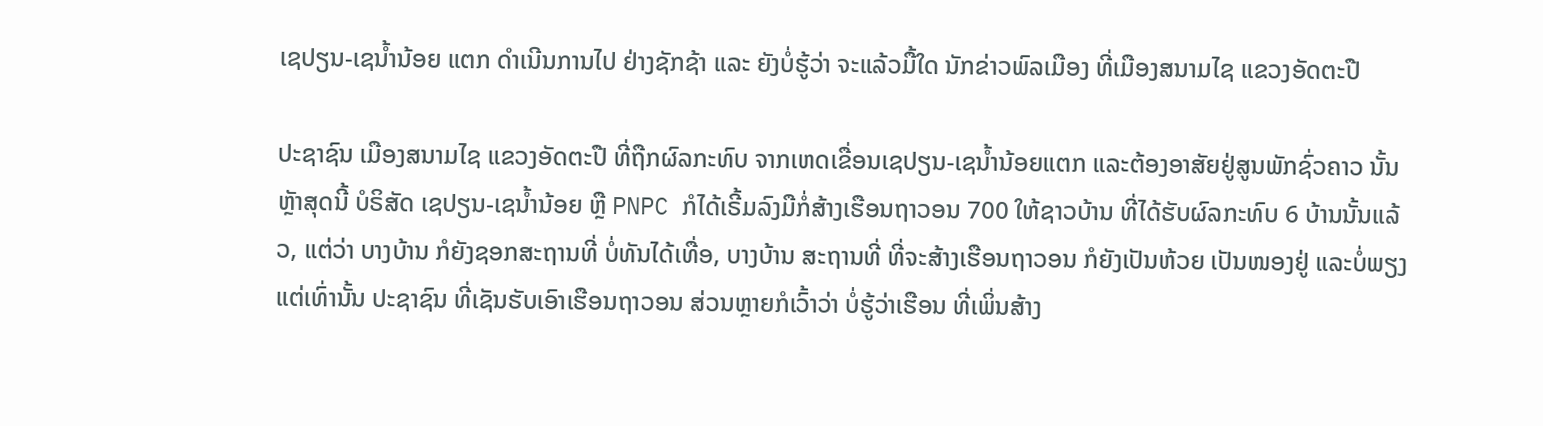ເຊປຽນ-ເຊນ້ຳນ້ອຍ ແຕກ ດຳເນີນການໄປ ຢ່າງຊັກຊ້າ ແລະ ຍັງບໍ່ຮູ້ວ່າ ຈະແລ້ວມື້ໃດ ນັກຂ່າວພົລເມືອງ ທີ່ເມືອງສນາມໄຊ ແຂວງອັດຕະປື

ປະຊາຊົນ ເມືອງສນາມໄຊ ແຂວງອັດຕະປື ທີ່ຖືກຜົລກະທົບ ຈາກເຫດເຂື່ອນເຊປຽນ-ເຊນໍ້ານ້ອຍແຕກ ແລະຕ້ອງອາສັຍຢູ່ສູນພັກຊົ່ວຄາວ ນັ້ນ ຫຼັາສຸດນີ້ ບໍຣິສັດ ເຊປຽນ-ເຊນໍ້ານ້ອຍ ຫຼື PNPC ກໍໄດ້ເຣີ້ມລົງມືກໍ່ສ້າງເຮືອນຖາວອນ 700 ໃຫ້ຊາວບ້ານ ທີ່ໄດ້ຮັບຜົລກະທົບ 6 ບ້ານນັ້ນແລ້ວ, ແຕ່ວ່າ ບາງບ້ານ ກໍຍັງຊອກສະຖານທີ່ ບໍ່ທັນໄດ້ເທື່ອ, ບາງບ້ານ ສະຖານທີ່ ທີ່ຈະສ້າງເຮືອນຖາວອນ ກໍຍັງເປັນຫ້ວຍ ເປັນໜອງຢູ່ ແລະບໍ່ພຽງແຕ່ເທົ່ານັ້ນ ປະຊາຊົນ ທີ່ເຊັນຮັບເອົາເຮືອນຖາວອນ ສ່ວນຫຼາຍກໍເວົ້າວ່າ ບໍ່ຮູ້ວ່າເຮືອນ ທີ່ເພິ່ນສ້າງ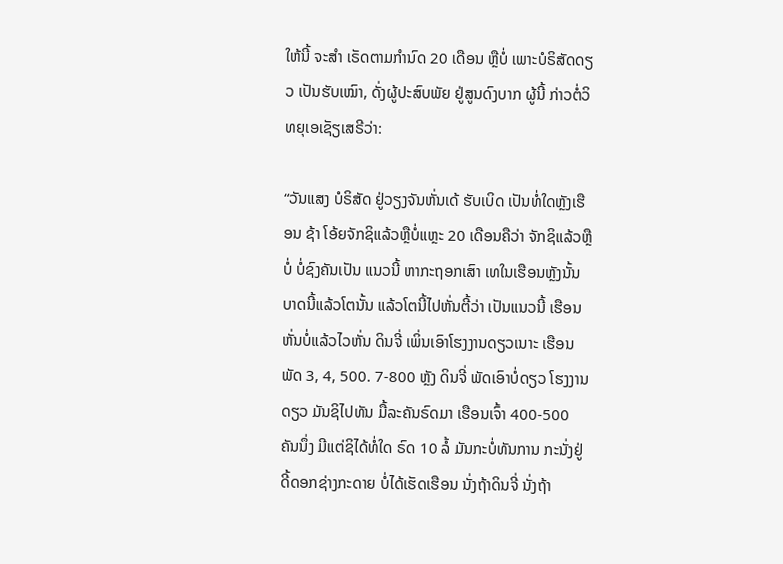ໃຫ້ນີ້ ຈະສໍາ ເຣັດຕາມກໍານົດ 20 ເດືອນ ຫຼືບໍ່ ເພາະບໍຣິສັດດຽວ ເປັນຮັບເໝົາ, ດັ່ງຜູ້ປະສົບພັຍ ຢູ່ສູນດົງບາກ ຜູ້ນີ້ ກ່າວຕໍ່ວິທຍຸເອເຊັຽເສຣີວ່າ:

“ວັນແສງ ບໍຣິສັດ ຢູ່ວຽງຈັນຫັ່ນເດ້ ຮັບເບິດ ເປັນທໍ່ໃດຫຼັງເຮືອນ ຊ້າ ໂອ້ຍຈັກຊິແລ້ວຫຼືບໍ່ແຫຼະ 20 ເດືອນຄືວ່າ ຈັກຊິແລ້ວຫຼືບໍ່ ບໍ່ຊົງຄັນເປັນ ແນວນີ້ ຫາກະຖອກເສົາ ເທໃນເຮືອນຫຼັງນັ້ນ ບາດນີ້ແລ້ວໂຕນັ້ນ ແລ້ວໂຕນີ້ໄປຫັ່ນຕີ້ວ່າ ເປັນແນວນີ້ ເຮືອນຫັ່ນບໍ່ແລ້ວໄວຫັ່ນ ດິນຈີ່ ເພິ່ນເອົາໂຮງງານດຽວເນາະ ເຮືອນພັດ 3, 4, 500. 7-800 ຫຼັງ ດິນຈີ່ ພັດເອົາບໍ່ດຽວ ໂຮງງານດຽວ ມັນຊິໄປທັນ ມື້ລະຄັນຣົດມາ ເຮືອນເຈົ້າ 400-500 ຄັນນຶ່ງ ມີແຕ່ຊິໄດ້ທໍ່ໃດ ຣົດ 10 ລໍ້ ມັນກະບໍ່ທັນການ ກະນັ່ງຢູ່ດີ້ດອກຊ່າງກະດາຍ ບໍ່ໄດ້ເຮັດເຮືອນ ນັ່ງຖ້າດິນຈີ່ ນັ່ງຖ້າ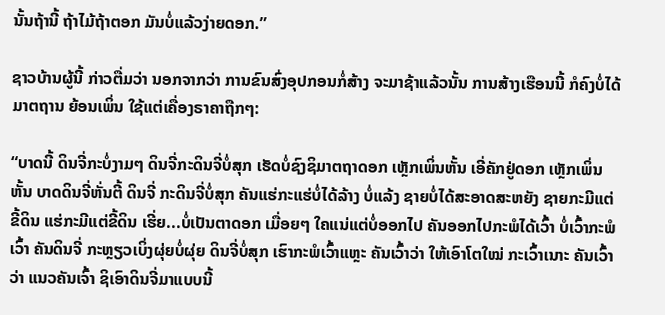ນັ້ນຖ້ານີ້ ຖ້າໄມ້ຖ້າຕອກ ມັນບໍ່ແລ້ວງ່າຍດອກ.”

ຊາວບ້ານຜູ້ນີ້ ກ່າວຕື່ມວ່າ ນອກຈາກວ່າ ການຂົນສົ່ງອຸປກອນກໍ່ສ້າງ ຈະມາຊ້າແລ້ວນັ້ນ ການສ້າງເຮືອນນີ້ ກໍຄົງບໍ່ໄດ້ມາຕຖານ ຍ້ອນເພິ່ນ ໃຊ້ແຕ່ເຄື່ອງຣາຄາຖືກໆ:

“ບາດນີ້ ດິນຈີ່ກະບໍ່ງາມໆ ດິນຈີ່ກະດິນຈີ່ບໍ່ສຸກ ເຮັດບໍ່ຊົງຊິມາຕຖາດອກ ເຫຼັກເພິ່ນຫັ້ນ ເອີ່ຄັກຢູ່ດອກ ເຫຼັກເພິ່ນຫັ້ນ ບາດດິນຈີ່ຫັ່ນຕີ້ ດິນຈີ່ ກະດິນຈີ່ບໍ່ສຸກ ຄັນແຮ່ກະແຮ່ບໍ່ໄດ້ລ້າງ ບໍ່ແລ້ງ ຊາຍບໍ່ໄດ້ສະອາດສະຫຍັງ ຊາຍກະມີແຕ່ຂີ້ດິນ ແຮ່ກະມີແຕ່ຂີ້ດິນ ເຮີ່ຍ...ບໍ່ເປັນຕາດອກ ເມື່ອຍໆ ໃຄແນ່ແຕ່ບໍ່ອອກໄປ ຄັນອອກໄປກະພໍໄດ້ເວົ້າ ບໍ່ເວົ້າກະພໍເວົ້າ ຄັນດິນຈີ່ ກະຫຼຽວເບິ່ງຜຸ່ຍບໍ່ຜຸ່ຍ ດິນຈີ່ບໍ່ສຸກ ເຮົາກະພໍເວົ້າແຫຼະ ຄັນເວົ້າວ່າ ໃຫ້ເອົາໂຕໃໝ່ ກະເວົ້າເນາະ ຄັນເວົ້າວ່າ ແນວຄັນເຈົ້າ ຊິເອົາດິນຈີ່ມາແບບນີ້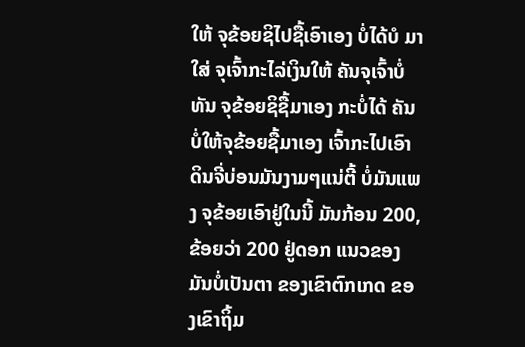ໃຫ້ ຈຸຂ້ອຍຊິໄປຊື້ເອົາເອງ ບໍ່ໄດ້ບໍ ມາໃສ່ ຈຸເຈົ້າກະໄລ່ເງິນໃຫ້ ຄັນຈຸເຈົ້າບໍ່ທັນ ຈຸຂ້ອຍຊິຊື້ມາເອງ ກະບໍ່ໄດ້ ຄັນບໍ່ໃຫ້ຈຸຂ້ອຍຊື້ມາເອງ ເຈົ້າກະໄປເອົາດິນຈີ່ບ່ອນມັນງາມໆແນ່ຕີ້ ບໍ່ມັນແພງ ຈຸຂ້ອຍເອົາຢູ່ໃນນີ້ ມັນກ້ອນ 200, ຂ້ອຍວ່າ 200 ຢູ່ດອກ ແນວຂອງມັນບໍ່ເປັນຕາ ຂອງເຂົາຕົກເກດ ຂອງເຂົາຖິ້ມ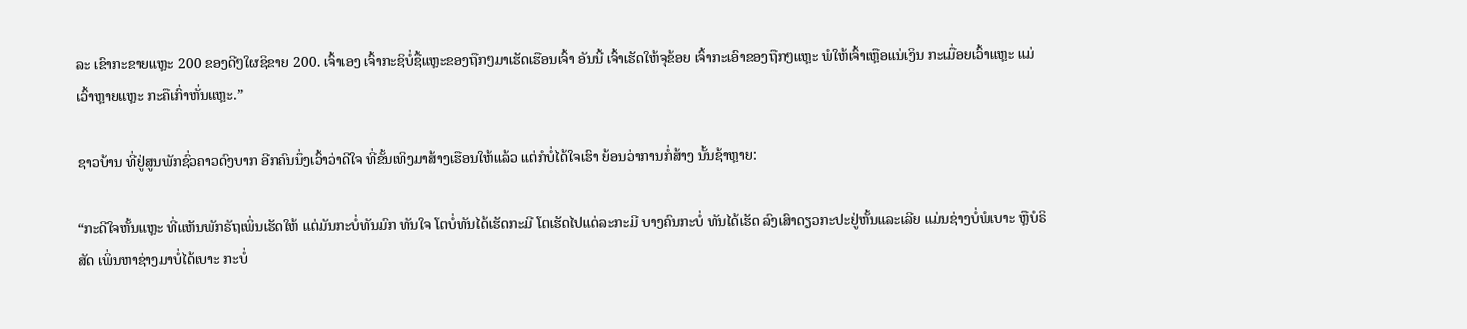ລະ ເຂົາກະຂາຍແຫຼະ 200 ຂອງດີໆໃຜຊິຂາຍ 200. ເຈົ້າເອງ ເຈົ້າກະຊິບໍ່ຊື້ແຫຼະຂອງຖືກໆມາເຮັດເຮືອນເຈົ້າ ອັນນີ້ ເຈົ້າເຮັດໃຫ້ຈຸຂ້ອຍ ເຈົ້າກະເອົາຂອງຖືກໆແຫຼະ ພໍໃຫ້ເຈົ້າເຫຼືອແນ່ເງິນ ກະເມື່ອຍເວົ້າແຫຼະ ແມ່ເວົ້າຫຼາຍແຫຼະ ກະຄືເກົ່າຫັ່ນແຫຼະ.”

ຊາວບ້ານ ທີ່ຢູ່ສູນພັກຊົ່ວຄາວດົງບາກ ອີກຄົນນຶ່ງເວົ້າວ່າດີໃຈ ທີ່ຂັ້ນເທິງມາສ້າງເຮືອນໃຫ້ແລ້ວ ແຕ່ກໍບໍ່ໄດ້ໃຈເຮົາ ຍ້ອນວ່າການກໍ່ສ້າງ ນັ້ນຊ້າຫຼາຍ:

“ກະດີໃຈຫັ້ນແຫຼະ ທີ່ເເຫັນພັກຣັຖເພິ່ນເຮັດໃຫ້ ແຕ່ມັນກະບໍ່ທັນມົກ ທັນໃຈ ໂຕບໍ່ທັນໄດ້ເຮັດກະມີ ໂຕເຮັດໄປແດ່ລະກະມີ ບາງຄົນກະບໍ່ ທັນໄດ້ເຮັດ ລົງເສົາດຽວກະປະຢູ່ຫັ້ນແລະເລີຍ ແມ່ນຊ່າງບໍ່ພໍເບາະ ຫຼືບໍຣິສັດ ເພິ່ນຫາຊ່າງມາບໍ່ໄດ້ເບາະ ກະບໍ່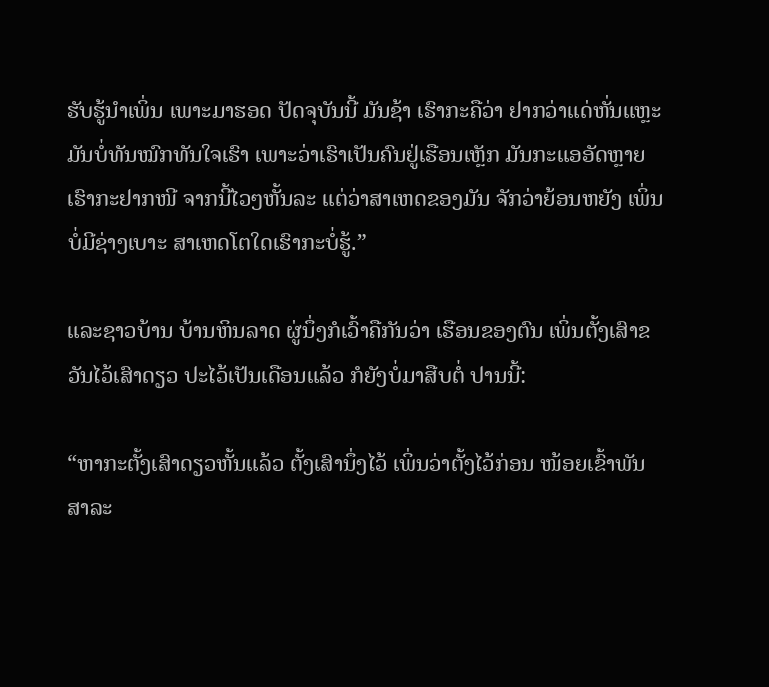ຮັບຮູ້ນໍາເພິ່ນ ເພາະມາຮອດ ປັດຈຸບັນນີ້ ມັນຊ້າ ເຮົາກະຄືວ່າ ຢາກວ່າແດ່ຫັ່ນແຫຼະ ມັນບໍ່ທັນໝົກທັນໃຈເຮົາ ເພາະວ່າເຮົາເປັນຄົນຢູ່ເຮືອນເຫຼັກ ມັນກະແອອັດຫຼາຍ ເຮົາກະຢາກໜີ ຈາກນີ້ໄວໆຫັ້ນລະ ແຕ່ວ່າສາເຫດຂອງມັນ ຈັກວ່າຍ້ອນຫຍັງ ເພິ່ນບໍ່ມີຊ່າງເບາະ ສາເຫດໂຕໃດເຮົາກະບໍ່ຮູ້.”

ແລະຊາວບ້ານ ບ້ານຫິນລາດ ຜູ່ນຶ່ງກໍເວົ້າຄືກັນວ່າ ເຮືອນຂອງຕົນ ເພິ່ນຕັ້ງເສົາຂວັນໄວ້ເສົາດຽວ ປະໄວ້ເປັນເດືອນແລ້ວ ກໍຍັງບໍ່ມາສືບຕໍ່ ປານນີ້:

“ຫາກະຕັ້ງເສົາດຽວຫັ້ນແລ້ວ ຕັ້ງເສົານຶ່ງໄວ້ ເພິ່ນວ່າຕັ້ງໄວ້ກ່ອນ ໜ້ອຍເຂົ້າພັນ ສາລະ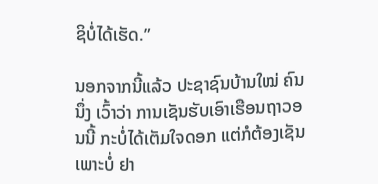ຊິບໍ່ໄດ້ເຮັດ.”

ນອກຈາກນີ້ແລ້ວ ປະຊາຊົນບ້ານໃໝ່ ຄົນນຶ່ງ ເວົ້າວ່າ ການເຊັນຮັບເອົາເຮືອນຖາວອນນີ້ ກະບໍ່ໄດ້ເຕັມໃຈດອກ ແຕ່ກໍຕ້ອງເຊັນ ເພາະບໍ່ ຢາ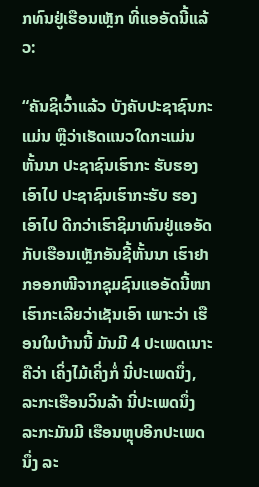ກທົນຢູ່ເຮືອນເຫຼັກ ທີ່ແອອັດນີ້ແລ້ວ:

“ຄັນຊິເວົ້າແລ້ວ ບັງຄັບປະຊາຊົນກະແມ່ນ ຫຼືວ່າເຮັດແນວໃດກະແມ່ນຫັ້ນນາ ປະຊາຊົນເຮົາກະ ຮັບຮອງເອົາໄປ ປະຊາຊົນເຮົາກະຮັບ ຮອງເອົາໄປ ດີກວ່າເຮົາຊິມາທົນຢູ່ແອອັດ ກັບເຮືອນເຫຼັກອັນຊີ້ຫັ້ນນາ ເຮົາຢາກອອກໜີຈາກຊຸມຊົນແອອັດນີ້ໜາ ເຮົາກະເລີຍວ່າເຊັນເອົາ ເພາະວ່າ ເຮືອນໃນບ້ານນີ້ ມັນມີ 4 ປະເພດເນາະ ຄືວ່າ ເຄິ່ງໄມ້ເຄິ່ງກໍ່ ນີ່ປະເພດນຶ່ງ, ລະກະເຮືອນວິນລ້າ ນີ່ປະເພດນຶ່ງ ລະກະມັນມີ ເຮືອນຫຼຸບອີກປະເພດນຶ່ງ ລະ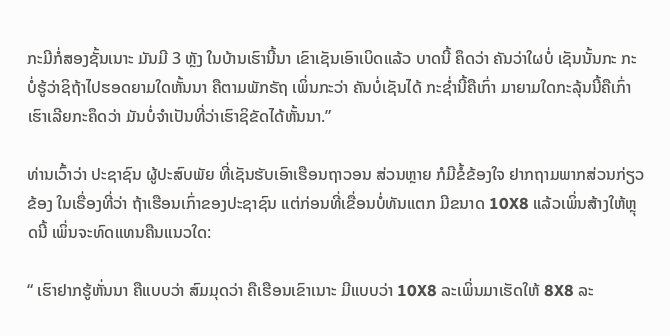ກະມີກໍ່ສອງຊັ້ນເນາະ ມັນມີ 3 ຫຼັງ ໃນບ້ານເຮົານີ້ນາ ເຂົາເຊັນເອົາເບິດແລ້ວ ບາດນີ້ ຄຶດວ່າ ຄັນວ່າໃຜບໍ່ ເຊັນນັ້ນກະ ກະບໍ່ຮູ້ວ່າຊິຖ້າໄປຮອດຍາມໃດຫັ້ນນາ ຄືຕາມພັກຣັຖ ເພິ່ນກະວ່າ ຄັນບໍ່ເຊັນໄດ້ ກະຊໍ່ານີ້ຄືເກົ່າ ມາຍາມໃດກະລຸ້ນນີ້ຄືເກົ່າ ເຮົາເລີຍກະຄຶດວ່າ ມັນບໍ່ຈໍາເປັນທີ່ວ່າເຮົາຊິຂັດໄດ້ຫັ້ນນາ.”

ທ່ານເວົ້າວ່າ ປະຊາຊົນ ຜູ້ປະສົບພັຍ ທີ່ເຊັນຮັບເອົາເຮືອນຖາວອນ ສ່ວນຫຼາຍ ກໍມີຂໍ້ຂ້ອງໃຈ ຢາກຖາມພາກສ່ວນກ່ຽວຂ້ອງ ໃນເຣື່ອງທີ່ວ່າ ຖ້າເຮືອນເກົ່າຂອງປະຊາຊົນ ແຕ່ກ່ອນທີ່ເຂື່ອນບໍ່ທັນແຕກ ມີຂນາດ 10X8 ແລ້ວເພິ່ນສ້າງໃຫ້ຫຼຸດນີ້ ເພິ່ນຈະທົດແທນຄືນແນວໃດ:

“ ເຮົາຢາກຮູ້ຫັ່ນນາ ຄືແບບວ່າ ສົມມຸດວ່າ ຄືເຮືອນເຂົາເນາະ ມີແບບວ່າ 10X8 ລະເພິ່ນມາເຮັດໃຫ້ 8X8 ລະ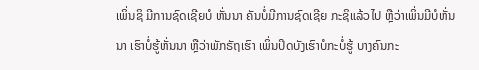ເພິ່ນຊິ ມີການຊົດເຊີຍບໍ ຫັ່ນນາ ຄັນບໍ່ມີການຊົດເຊີຍ ກະຊິແລ້ວໄປ ຫຼືວ່າເພິ່ນມີບໍຫັ່ນນາ ເຮົາບໍ່ຮູ້ຫັ່ນນາ ຫຼືວ່າພັກຣັຖເຮົາ ເພິ່ນປິດບັງເຮົາບໍກະບໍ່ຮູ້ ບາງຄົນກະ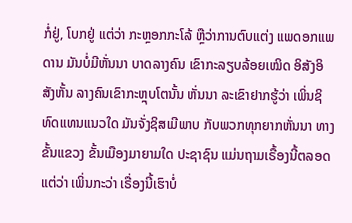ກໍ່ຢູ່, ໂບກຢູ່ ແຕ່ວ່າ ກະຫຼອກກະໂລ້ ຫຼືວ່າການຕົບແຕ່ງ ແພດອກແພດານ ມັນບໍ່ມີຫັ່ນນາ ບາດລາງຄົນ ເຂົາກະລຽບລ້ອຍເໝິດ ອິສັງອິສັງຫັ້ນ ລາງຄົນເຂົາກະຫຼຸບໂຕນັ້ນ ຫັ່ນນາ ລະເຂົາຢາກຮູ້ວ່າ ເພິ່ນຊິທົດແທນແນວໃດ ມັນຈັ່ງຊິສເມີພາບ ກັບພວກທຸກຍາກຫັ່ນນາ ທາງຂັ້ນແຂວງ ຂັ້ນເມືອງມາຍາມໃດ ປະຊາຊົນ ແມ່ນຖາມເຣື້ອງນີ້ຕລອດ ແຕ່ວ່າ ເພິ່ນກະວ່າ ເຣື່ອງນີ້ເຮົາບໍ່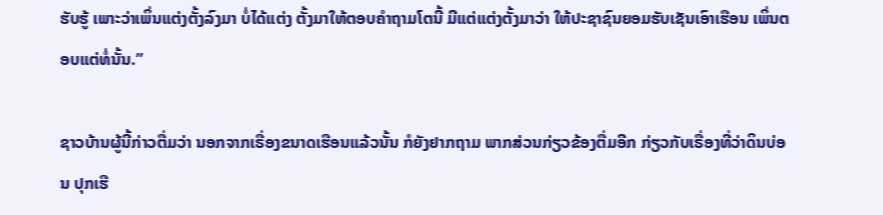ຮັບຮູ້ ເພາະວ່າເພິ່ນແຕ່ງຕັ້ງລົງມາ ບໍ່ໄດ້ແຕ່ງ ຕັ້ງມາໃຫ້ຕອບຄໍາຖາມໂຕນີ້ ມີແຕ່ແຕ່ງຕັ້ງມາວ່າ ໃຫ້ປະຊາຊົນຍອມຮັບເຊັນເອົາເຮືອນ ເພິ່ນຕອບແຕ່ທໍ່ນັ້ນ.”

ຊາວບ້ານຜູ້ນີ້ກ່າວຕື່ມວ່າ ນອກຈາກເຣື່ອງຂນາດເຮືອນແລ້ວນັ້ນ ກໍຍັງຢາກຖາມ ພາກສ່ວນກ່ຽວຂ້ອງຕື່ມອີກ ກ່ຽວກັບເຣື່ອງທີ່ວ່າດິນບ່ອນ ປຸກເຮື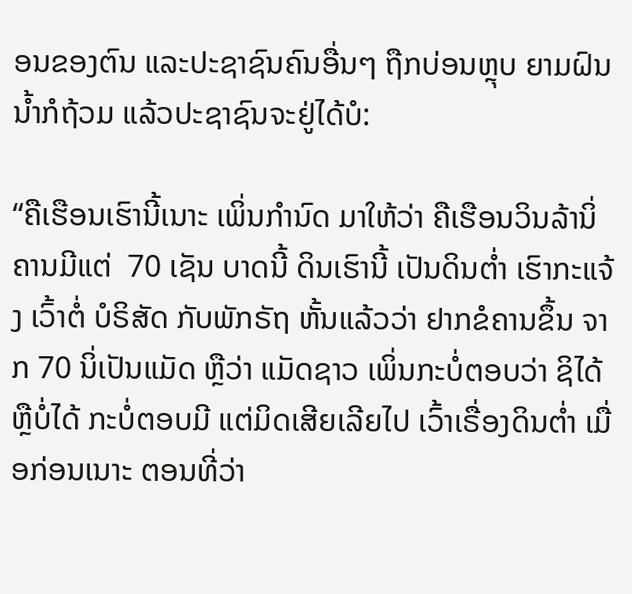ອນຂອງຕົນ ແລະປະຊາຊົນຄົນອື່ນໆ ຖືກບ່ອນຫຼຸບ ຍາມຝົນນໍ້າກໍຖ້ວມ ແລ້ວປະຊາຊົນຈະຢູ່ໄດ້ບໍ:

“ຄືເຮືອນເຮົານີ້ເນາະ ເພິ່ນກໍານົດ ມາໃຫ້ວ່າ ຄືເຮືອນວິນລ້ານິ່ ຄານມີແຕ່  70 ເຊັນ ບາດນີ້ ດິນເຮົານີ້ ເປັນດິນຕໍ່າ ເຮົາກະແຈ້ງ ເວົ້າຕໍ່ ບໍຣິສັດ ກັບພັກຣັຖ ຫັ້ນແລ້ວວ່າ ຢາກຂໍຄານຂຶ້ນ ຈາກ 70 ນິ່ເປັນແມັດ ຫຼືວ່າ ແມັດຊາວ ເພິ່ນກະບໍ່ຕອບວ່າ ຊິໄດ້ຫຼືບໍ່ໄດ້ ກະບໍ່ຕອບມີ ແຕ່ມິດເສີຍເລີຍໄປ ເວົ້າເຣື່ອງດິນຕໍ່າ ເມື່ອກ່ອນເນາະ ຕອນທີ່ວ່າ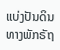ແບ່ງປັນດິນ ທາງພັກຣັຖ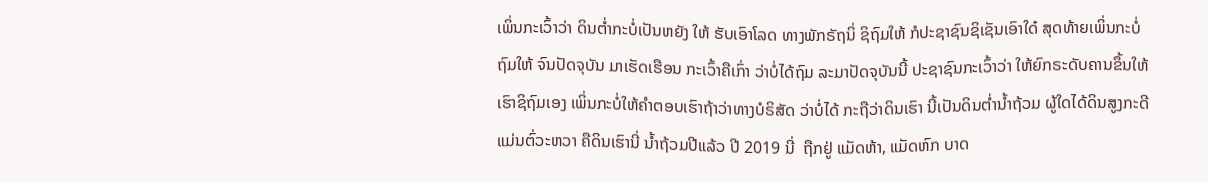ເພິ່ນກະເວົ້າວ່າ ດິນຕໍ່າກະບໍ່ເປັນຫຍັງ ໃຫ້ ຮັບເອົາໂລດ ທາງພັກຣັຖນິ່ ຊິຖົມໃຫ້ ກໍປະຊາຊົນຊິເຊັນເອົາໃດ໋ ສຸດທ້າຍເພິ່ນກະບໍ່ຖົມໃຫ້ ຈົນປັດຈຸບັນ ມາເຮັດເຮືອນ ກະເວົ້າຄືເກົ່າ ວ່າບໍ່ໄດ້ຖົມ ລະມາປັດຈຸບັນນີ້ ປະຊາຊົນກະເວົ້າວ່າ ໃຫ້ຍົກຣະດັບຄານຂຶ້ນໃຫ້ເຮົາຊິຖົມເອງ ເພິ່ນກະບໍ່ໃຫ້ຄໍາຕອບເຮົາຖ້າວ່າທາງບໍຣິສັດ ວ່າບໍ່ໄດ້ ກະຖືວ່າດິນເຮົາ ນີ້ເປັນດິນຕໍ່ານໍ້າຖ້ວມ ຜູ້ໃດໄດ້ດິນສູງກະດີ ແມ່ນຕົ່ວະຫວາ ຄືດິນເຮົານີ່ ນໍ້າຖ້ວມປີແລ້ວ ປີ 2019 ນີ່  ຖືກຢູ່ ແມັດຫ້າ, ແມັດຫົກ ບາດ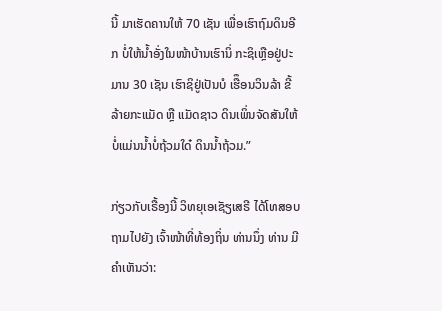ນີ້ ມາເຮັດຄານໃຫ້ 70 ເຊັນ ເພື່ອເຮົາຖົມດິນອີກ ບໍ່ໃຫ້ນໍ້າອັ່ງໃນໜ້າບ້ານເຮົານິ່ ກະຊິເຫຼືອຢູ່ປະມານ 30 ເຊັນ ເຮົາຊິຢູ່ເປັນບໍ ເຮືຶອນວິນລ້າ ຂີ້ລ້າຍກະແມັດ ຫຼື ແມັດຊາວ ດິນເພິ່ນຈັດສັນໃຫ້ ບໍ່ແມ່ນນໍ້າບໍ່ຖ້ວມໃດ໋ ດິນນໍ້າຖ້ວມ.”

ກ່ຽວກັບເຣື້ອງນີ້ ວິທຍຸເອເຊັຽເສຣີ ໄດ້ໂທສອບຖາມໄປຍັງ ເຈົ້າໜ້າທີ່ທ້ອງຖິ່ນ ທ່ານນຶ່ງ ທ່ານ ມີຄໍາເຫັນວ່າ: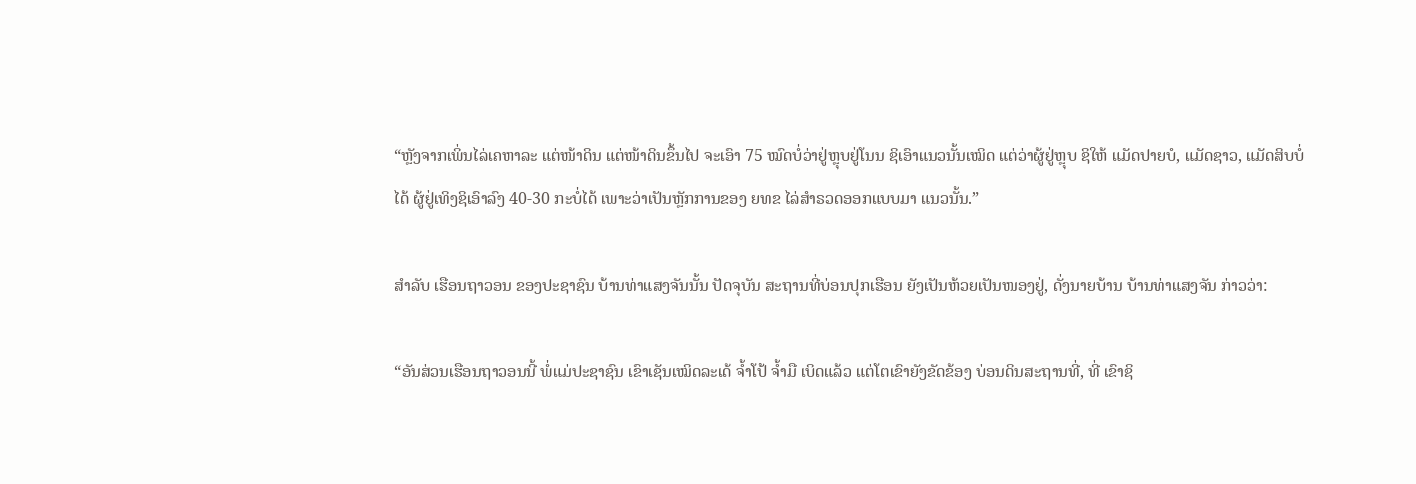“ຫຼັງຈາກເພິ່ນໄລ່ເຄຫາລະ ແຕ່ໜ້າດິນ ແຕ່ໜ້າດິນຂຶ້ນໄປ ຈະເອົາ 75 ໝົດບໍ່ວ່າຢູ່ຫຼຸບຢູ່ໂນນ ຊິເອົາແນວນັ້ນເໝິດ ແຕ່ວ່າຜູ້ຢູ່ຫຼຸບ ຊິໃຫ້ ແມັດປາຍບໍ, ແມັດຊາວ, ແມັດສິບບໍ່ໄດ້ ຜູ້ຢູ່ເທິງຊິເອົາລົງ 40-30 ກະບໍ່ໄດ້ ເພາະວ່າເປັນຫຼັກການຂອງ ຍທຂ ໄລ່ສໍາຣວດອອກແບບມາ ແນວນັ້ນ.”

ສໍາລັບ ເຮືອນຖາວອນ ຂອງປະຊາຊົນ ບ້ານທ່າແສງຈັນນັ້ນ ປັດຈຸບັນ ສະຖານທີ່ບ່ອນປຸກເຮືອນ ຍັງເປັນຫ້ວຍເປັນໜອງຢູ່, ດັ່ງນາຍບ້ານ ບ້ານທ່າແສງຈັນ ກ່າວວ່າ:

“ອັນສ່ວນເຮືອນຖາວອນນີ້ ພໍ່ແມ່ປະຊາຊົນ ເຂົາເຊັນເໝິດລະເດ້ ຈໍ້າໂປ້ ຈໍ້າມື ເບິດແລ້ວ ແຕ່ໂຕເຂົາຍັງຂັດຂ້ອງ ບ່ອນດິນສະຖານທີ່, ທີ່ ເຂົາຊິ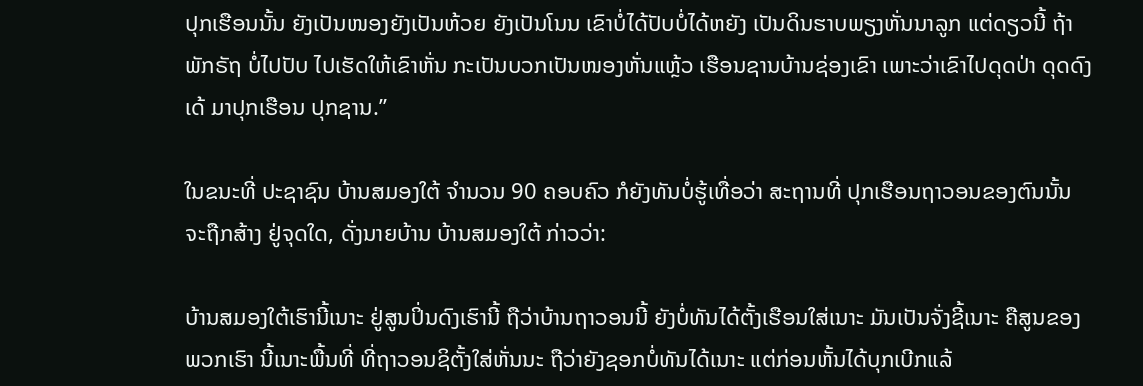ປຸກເຮືອນນັ້ນ ຍັງເປັນໜອງຍັງເປັນຫ້ວຍ ຍັງເປັນໂນນ ເຂົາບໍ່ໄດ້ປັບບໍ່ໄດ້ຫຍັງ ເປັນດິນຮາບພຽງຫັ່ນນາລູກ ແຕ່ດຽວນີ້ ຖ້າພັກຣັຖ ບໍ່ໄປປັບ ໄປເຮັດໃຫ້ເຂົາຫັ່ນ ກະເປັນບວກເປັນໜອງຫັ່ນແຫຼ້ວ ເຮືອນຊານບ້ານຊ່ອງເຂົາ ເພາະວ່າເຂົາໄປດຸດປ່າ ດຸດດົງເດ້ ມາປຸກເຮືອນ ປຸກຊານ.”

ໃນຂນະທີ່ ປະຊາຊົນ ບ້ານສມອງໃຕ້ ຈໍານວນ 90 ຄອບຄົວ ກໍຍັງທັນບໍ່ຮູ້ເທື່ອວ່າ ສະຖານທີ່ ປຸກເຮືອນຖາວອນຂອງຕົນນັ້ນ ຈະຖືກສ້າງ ຢູ່ຈຸດໃດ, ດັ່ງນາຍບ້ານ ບ້ານສມອງໃຕ້ ກ່າວວ່າ:

ບ້ານສມອງໃຕ້ເຮົານີ້ເນາະ ຢູ່ສູນປິ່ນດົງເຮົານີ້ ຖືວ່າບ້ານຖາວອນນີ້ ຍັງບໍ່ທັນໄດ້ຕັ້ງເຮືອນໃສ່ເນາະ ມັນເປັນຈັ່ງຊີ້ເນາະ ຄືສູນຂອງພວກເຮົາ ນີ້ເນາະພື້ນທີ່ ທີ່ຖາວອນຊິຕັ້ງໃສ່ຫັ່ນນະ ຖືວ່າຍັງຊອກບໍ່ທັນໄດ້ເນາະ ແຕ່ກ່ອນຫັ້ນໄດ້ບຸກເບີກແລ້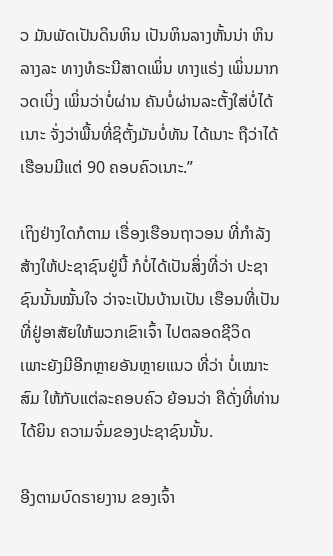ວ ມັນພັດເປັນດິນຫິນ ເປັນຫິນລາງຫັ້ນນ່າ ຫິນລາງລະ ທາງທໍຣະນີສາດເພິ່ນ ທາງແຣ່ງ ເພິ່ນມາກວດເບິ່ງ ເພິ່ນວ່າບໍ່ຜ່ານ ຄັນບໍ່ຜ່ານລະຕັ້ງໃສ່ບໍ່ໄດ້ເນາະ ຈັ່ງວ່າພື້ນທີ່ຊິຕັ້ງມັນບໍ່ທັນ ໄດ້ເນາະ ຖືວ່າໄດ້ເຮືອນມີແຕ່ 90 ຄອບຄົວເນາະ.”

ເຖິງຢ່າງໃດກໍຕາມ ເຣື່ອງເຮືອນຖາວອນ ທີ່ກໍາລັງສ້າງໃຫ້ປະຊາຊົນຢູ່ນີ້ ກໍບໍ່ໄດ້ເປັນສິ່ງທີ່ວ່າ ປະຊາຊົນນັ້ນໝັ້ນໃຈ ວ່າຈະເປັນບ້ານເປັນ ເຮືອນທີ່ເປັນທີ່ຢູ່ອາສັຍໃຫ້ພວກເຂົາເຈົ້າ ໄປຕລອດຊີວິດ ເພາະຍັງມີອີກຫຼາຍອັນຫຼາຍແນວ ທີ່ວ່າ ບໍ່ເໝາະສົມ ໃຫ້ກັບແຕ່ລະຄອບຄົວ ຍ້ອນວ່າ ຄືດັ່ງທີ່ທ່ານໄດ້ຍິນ ຄວາມຈົ່ມຂອງປະຊາຊົນນັ້ນ.

ອີງຕາມບົດຣາຍງານ ຂອງເຈົ້າ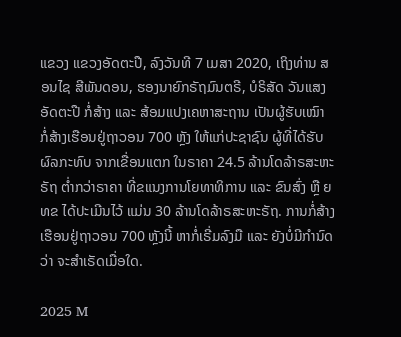ແຂວງ ແຂວງອັດຕະປື, ລົງວັນທີ 7 ເມສາ 2020, ເຖິງທ່ານ ສອນໄຊ ສີພັນດອນ, ຮອງນາຍົກຣັຖມົນຕຣີ, ບໍຣິສັດ ວັນແສງອັດຕະປື ກໍ່ສ້າງ ແລະ ສ້ອມແປງເຄຫາສະຖານ ເປັນຜູ້ຮັບເໝົາ ກໍ່ສ້າງເຮືອນຢູ່ຖາວອນ 700 ຫຼັງ ໃຫ້ແກ່ປະຊາຊົນ ຜູ້ທີ່ໄດ້ຮັບຜົລກະທົບ ຈາກເຂື່ອນແຕກ ໃນຣາຄາ 24.5 ລ້ານໂດລ້າຣສະຫະຣັຖ ຕ່ຳກວ່າຣາຄາ ທີ່ຂແນງການໂຍທາທິການ ແລະ ຂົນສົ່ງ ຫຼື ຍທຂ ໄດ້ປະເມີນໄວ້ ແມ່ນ 30 ລ້ານໂດລ້າຣສະຫະຣັຖ. ການກໍ່ສ້າງເຮືອນຢູ່ຖາວອນ 700 ຫຼັງນີ້ ຫາກໍ່ເຣີ່ມລົງມື ແລະ ຍັງບໍ່ມີກຳນົດວ່າ ຈະສຳເຣັດເມື່ອໃດ.

2025 M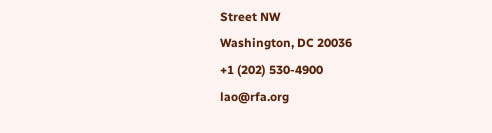Street NW
Washington, DC 20036
+1 (202) 530-4900
lao@rfa.org